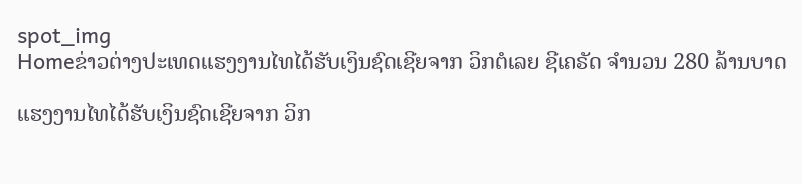spot_img
Homeຂ່າວຕ່າງປະເທດແຮງງານໄທໄດ້ຮັບເງິນຊົດເຊີຍຈາກ ວິກຕໍເລຍ ຊີເຄຣັດ ຈຳນວນ 280 ລ້ານບາດ

ແຮງງານໄທໄດ້ຮັບເງິນຊົດເຊີຍຈາກ ວິກ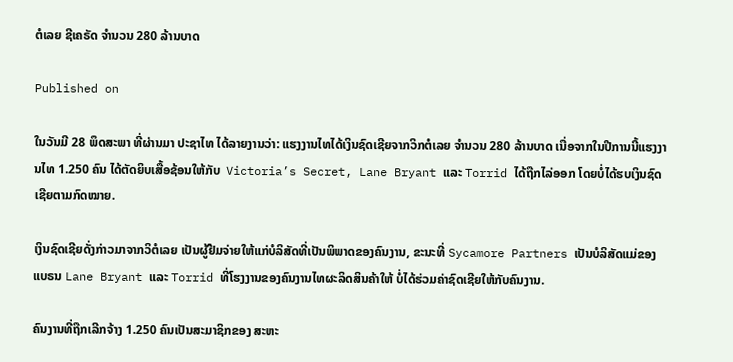ຕໍເລຍ ຊີເຄຣັດ ຈຳນວນ 280 ລ້ານບາດ

Published on

ໃນວັນມີ 28 ພຶດສະພາ ທີ່ຜ່ານມາ ປະຊາໄທ ໄດ້ລາຍງານວ່າ: ແຮງງານໄທໄດ້ເງິນຊົດເຊີຍຈາກວິກຕໍເລຍ ຈຳນວນ 280 ລ້ານບາດ ເນື່ອຈາກໃນປີການນີ້ແຮງງານໄທ 1.250 ຄົນ ໄດ້ຕັດຍິບເສື້ອຊ້ອນໃຫ້ກັບ  Victoria’s Secret, Lane Bryant ແລະ Torrid ໄດ້ຖືກໄລ່ອອກ ໂດຍບໍ່ໄດ້ຮບເງິນຊົດເຊີຍຕາມກົດໝາຍ.

ເງິນຊົດເຊີຍດັ່ງກ່າວມາຈາກວິຕໍເລຍ ເປັນຜູ້ຢືມຈ່າຍໃຫ້ແກ່ບໍລິສັດທີ່ເປັນພິພາດຂອງຄົນງານ, ຂະນະທີ່ Sycamore Partners ເປັນບໍລິສັດແມ່ຂອງແບຣນ Lane Bryant ແລະ Torrid ທີ່ໂຮງງານຂອງຄົນງານໄທຜະລິດສິນຄ້າໃຫ້ ບໍ່ໄດ້ຮ່ວມຄ່າຊົດເຊີຍໃຫ້ກັບຄົນງານ.

ຄົນງານທີ່ຖືກເລີກຈ້າງ 1.250 ຄົນເປັນສະມາຊິກຂອງ ສະຫະ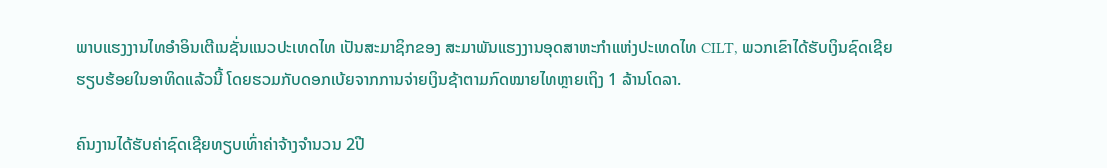ພາບແຮງງານໄທອຳອິນເຕີເນຊັ່ນແນວປະເທດໄທ ເປັນສະມາຊິກຂອງ ສະມາພັນແຮງງານອຸດສາຫະກຳແຫ່ງປະເທດໄທ CILT, ພວກເຂົາໄດ້ຮັບເງິນຊົດເຊີຍຮຽບຮ້ອຍໃນອາທິດແລ້ວນີ້ ໂດຍຮວມກັບດອກເບ້ຍຈາກການຈ່າຍເງິນຊ້າຕາມກົດໝາຍໄທຫຼາຍເຖິງ 1 ລ້ານໂດລາ.

ຄົນງານໄດ້ຮັບຄ່າຊົດເຊີຍທຽບເທົ່າຄ່າຈ້າງຈຳນວນ 2ປີ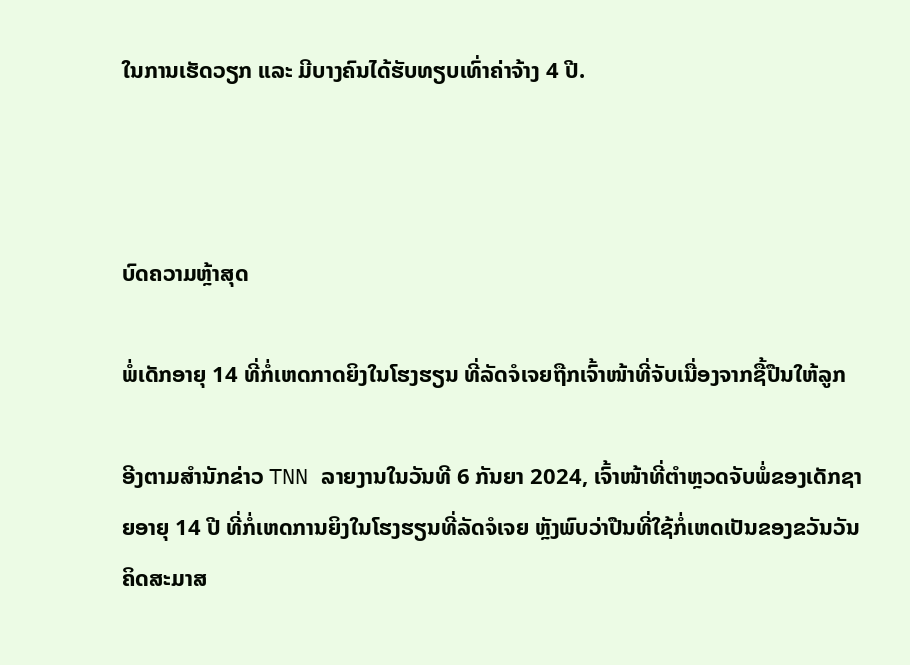ໃນການເຮັດວຽກ ແລະ ມີບາງຄົນໄດ້ຮັບທຽບເທົ່າຄ່າຈ້າງ 4 ປີ.



ບົດຄວາມຫຼ້າສຸດ

ພໍ່ເດັກອາຍຸ 14 ທີ່ກໍ່ເຫດກາດຍິງໃນໂຮງຮຽນ ທີ່ລັດຈໍເຈຍຖືກເຈົ້າໜ້າທີ່ຈັບເນື່ອງຈາກຊື້ປືນໃຫ້ລູກ

ອີງຕາມສຳນັກຂ່າວ TNN ລາຍງານໃນວັນທີ 6 ກັນຍາ 2024, ເຈົ້າໜ້າທີ່ຕຳຫຼວດຈັບພໍ່ຂອງເດັກຊາຍອາຍຸ 14 ປີ ທີ່ກໍ່ເຫດການຍິງໃນໂຮງຮຽນທີ່ລັດຈໍເຈຍ ຫຼັງພົບວ່າປືນທີ່ໃຊ້ກໍ່ເຫດເປັນຂອງຂວັນວັນຄິດສະມາສ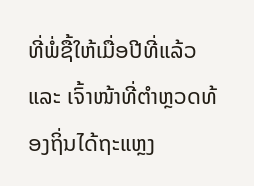ທີ່ພໍ່ຊື້ໃຫ້ເມື່ອປີທີ່ແລ້ວ ແລະ ເຈົ້າໜ້າທີ່ຕຳຫຼວດທ້ອງຖິ່ນໄດ້ຖະແຫຼງ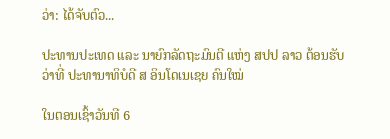ວ່າ: ໄດ້ຈັບຕົວ...

ປະທານປະເທດ ແລະ ນາຍົກລັດຖະມົນຕີ ແຫ່ງ ສປປ ລາວ ຕ້ອນຮັບວ່າທີ່ ປະທານາທິບໍດີ ສ ອິນໂດເນເຊຍ ຄົນໃໝ່

ໃນຕອນເຊົ້າວັນທີ 6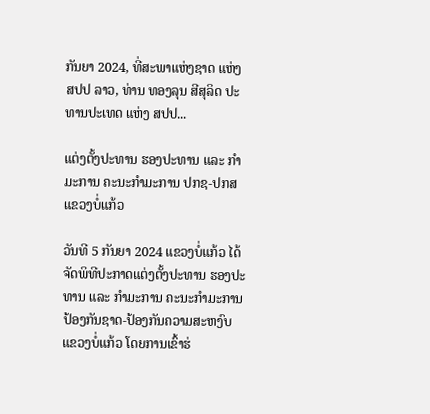ກັນຍາ 2024, ທີ່ສະພາແຫ່ງຊາດ ແຫ່ງ ສປປ ລາວ, ທ່ານ ທອງລຸນ ສີສຸລິດ ປະທານປະເທດ ແຫ່ງ ສປປ...

ແຕ່ງຕັ້ງປະທານ ຮອງປະທານ ແລະ ກຳມະການ ຄະນະກຳມະການ ປກຊ-ປກສ ແຂວງບໍ່ແກ້ວ

ວັນທີ 5 ກັນຍາ 2024 ແຂວງບໍ່ແກ້ວ ໄດ້ຈັດພິທີປະກາດແຕ່ງຕັ້ງປະທານ ຮອງປະທານ ແລະ ກຳມະການ ຄະນະກຳມະການ ປ້ອງກັນຊາດ-ປ້ອງກັນຄວາມສະຫງົບ ແຂວງບໍ່ແກ້ວ ໂດຍການເຂົ້າຮ່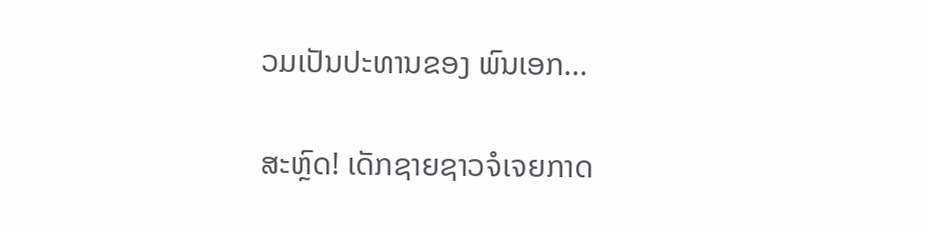ວມເປັນປະທານຂອງ ພົນເອກ...

ສະຫຼົດ! ເດັກຊາຍຊາວຈໍເຈຍກາດ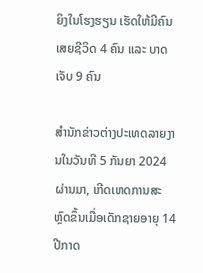ຍິງໃນໂຮງຮຽນ ເຮັດໃຫ້ມີຄົນເສຍຊີວິດ 4 ຄົນ ແລະ ບາດເຈັບ 9 ຄົນ

ສຳນັກຂ່າວຕ່າງປະເທດລາຍງານໃນວັນທີ 5 ກັນຍາ 2024 ຜ່ານມາ, ເກີດເຫດການສະຫຼົດຂຶ້ນເມື່ອເດັກຊາຍອາຍຸ 14 ປີກາດ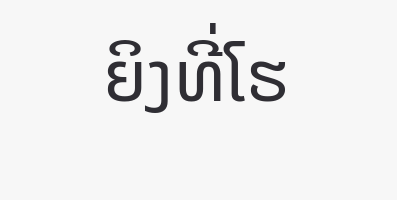ຍິງທີ່ໂຮ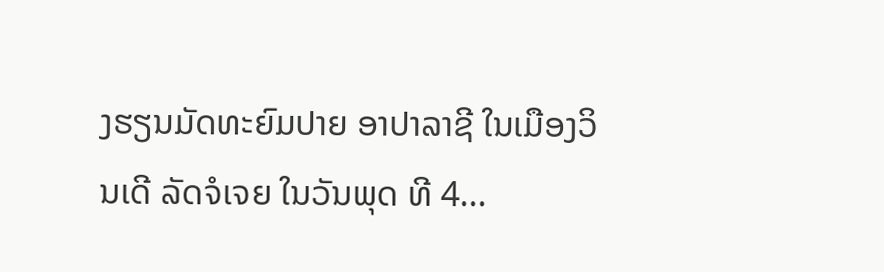ງຮຽນມັດທະຍົມປາຍ ອາປາລາຊີ ໃນເມືອງວິນເດີ ລັດຈໍເຈຍ ໃນວັນພຸດ ທີ 4...